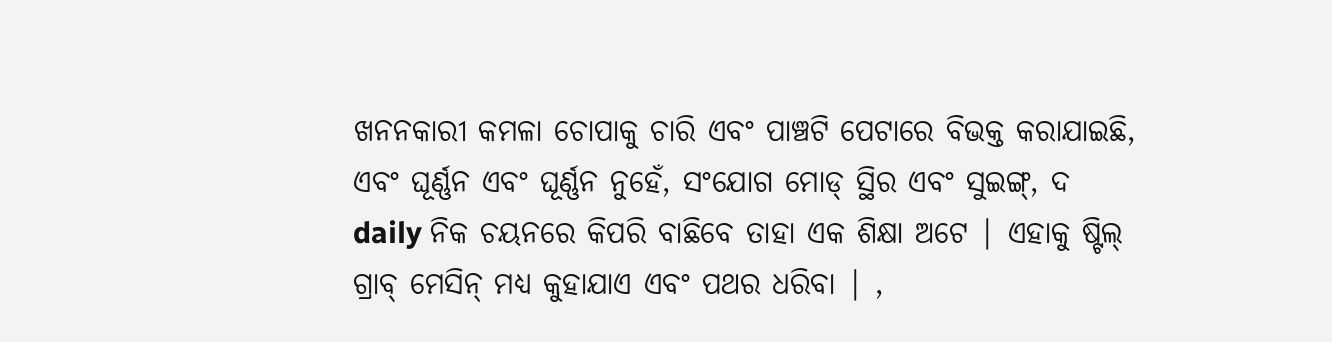ଖନନକାରୀ କମଳା ଚୋପାକୁ ଚାରି ଏବଂ ପାଞ୍ଚଟି ପେଟାରେ ବିଭକ୍ତ କରାଯାଇଛି, ଏବଂ ଘୂର୍ଣ୍ଣନ ଏବଂ ଘୂର୍ଣ୍ଣନ ନୁହେଁ, ସଂଯୋଗ ମୋଡ୍ ସ୍ଥିର ଏବଂ ସୁଇଙ୍ଗ୍, ଦ daily ନିକ ଚୟନରେ କିପରି ବାଛିବେ ତାହା ଏକ ଶିକ୍ଷା ଅଟେ | ଏହାକୁ ଷ୍ଟିଲ୍ ଗ୍ରାବ୍ ମେସିନ୍ ମଧ୍ୟ କୁହାଯାଏ ଏବଂ ପଥର ଧରିବା | ,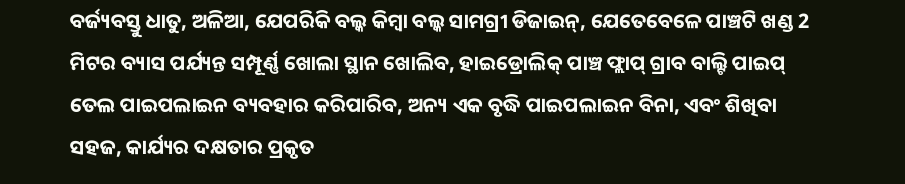ବର୍ଜ୍ୟବସ୍ତୁ ଧାତୁ, ଅଳିଆ, ଯେପରିକି ବଲ୍କ କିମ୍ବା ବଲ୍କ ସାମଗ୍ରୀ ଡିଜାଇନ୍, ଯେତେବେଳେ ପାଞ୍ଚଟି ଖଣ୍ଡ 2 ମିଟର ବ୍ୟାସ ପର୍ଯ୍ୟନ୍ତ ସମ୍ପୂର୍ଣ୍ଣ ଖୋଲା ସ୍ଥାନ ଖୋଲିବ, ହାଇଡ୍ରୋଲିକ୍ ପାଞ୍ଚ ଫ୍ଲାପ୍ ଗ୍ରାବ ବାଲ୍ଟି ପାଇପ୍ ତେଲ ପାଇପଲାଇନ ବ୍ୟବହାର କରିପାରିବ, ଅନ୍ୟ ଏକ ବୃଦ୍ଧି ପାଇପଲାଇନ ବିନା, ଏବଂ ଶିଖିବା ସହଜ, କାର୍ଯ୍ୟର ଦକ୍ଷତାର ପ୍ରକୃତ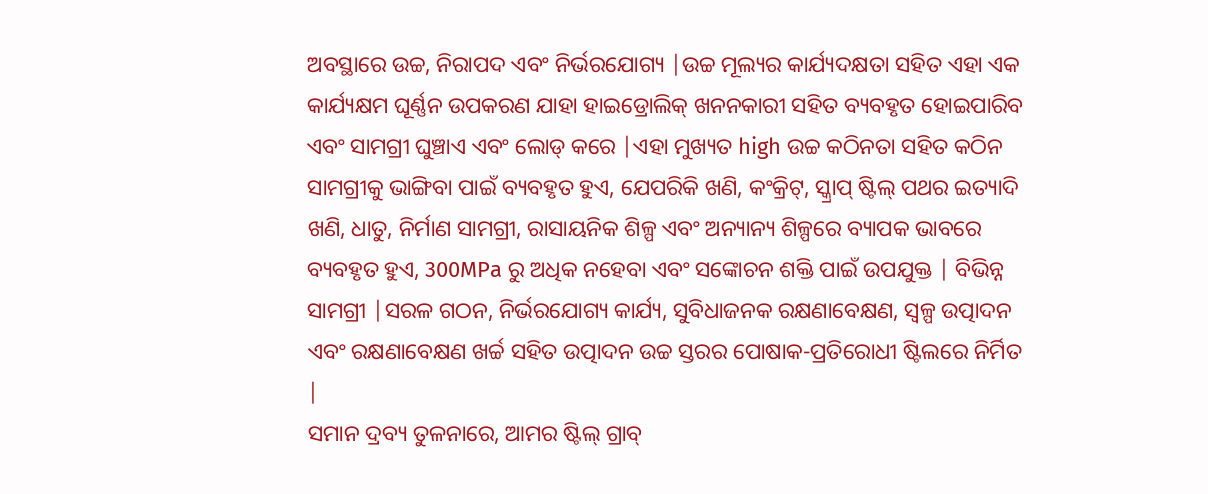ଅବସ୍ଥାରେ ଉଚ୍ଚ, ନିରାପଦ ଏବଂ ନିର୍ଭରଯୋଗ୍ୟ |ଉଚ୍ଚ ମୂଲ୍ୟର କାର୍ଯ୍ୟଦକ୍ଷତା ସହିତ ଏହା ଏକ କାର୍ଯ୍ୟକ୍ଷମ ଘୂର୍ଣ୍ଣନ ଉପକରଣ ଯାହା ହାଇଡ୍ରୋଲିକ୍ ଖନନକାରୀ ସହିତ ବ୍ୟବହୃତ ହୋଇପାରିବ ଏବଂ ସାମଗ୍ରୀ ଘୁଞ୍ଚାଏ ଏବଂ ଲୋଡ୍ କରେ |ଏହା ମୁଖ୍ୟତ high ଉଚ୍ଚ କଠିନତା ସହିତ କଠିନ ସାମଗ୍ରୀକୁ ଭାଙ୍ଗିବା ପାଇଁ ବ୍ୟବହୃତ ହୁଏ, ଯେପରିକି ଖଣି, କଂକ୍ରିଟ୍, ସ୍କ୍ରାପ୍ ଷ୍ଟିଲ୍ ପଥର ଇତ୍ୟାଦି ଖଣି, ଧାତୁ, ନିର୍ମାଣ ସାମଗ୍ରୀ, ରାସାୟନିକ ଶିଳ୍ପ ଏବଂ ଅନ୍ୟାନ୍ୟ ଶିଳ୍ପରେ ବ୍ୟାପକ ଭାବରେ ବ୍ୟବହୃତ ହୁଏ, 300MPa ରୁ ଅଧିକ ନହେବା ଏବଂ ସଙ୍କୋଚନ ଶକ୍ତି ପାଇଁ ଉପଯୁକ୍ତ | ବିଭିନ୍ନ ସାମଗ୍ରୀ |ସରଳ ଗଠନ, ନିର୍ଭରଯୋଗ୍ୟ କାର୍ଯ୍ୟ, ସୁବିଧାଜନକ ରକ୍ଷଣାବେକ୍ଷଣ, ସ୍ୱଳ୍ପ ଉତ୍ପାଦନ ଏବଂ ରକ୍ଷଣାବେକ୍ଷଣ ଖର୍ଚ୍ଚ ସହିତ ଉତ୍ପାଦନ ଉଚ୍ଚ ସ୍ତରର ପୋଷାକ-ପ୍ରତିରୋଧୀ ଷ୍ଟିଲରେ ନିର୍ମିତ |
ସମାନ ଦ୍ରବ୍ୟ ତୁଳନାରେ, ଆମର ଷ୍ଟିଲ୍ ଗ୍ରାବ୍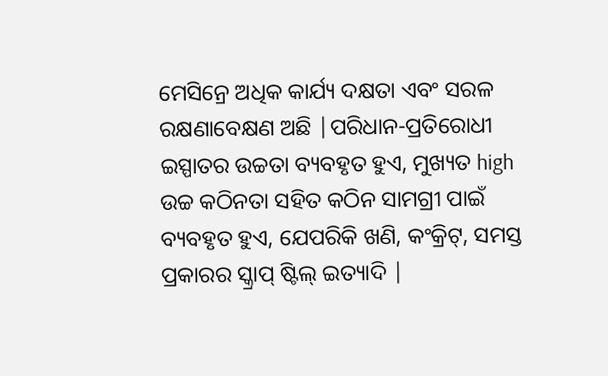ମେସିନ୍ରେ ଅଧିକ କାର୍ଯ୍ୟ ଦକ୍ଷତା ଏବଂ ସରଳ ରକ୍ଷଣାବେକ୍ଷଣ ଅଛି |ପରିଧାନ-ପ୍ରତିରୋଧୀ ଇସ୍ପାତର ଉଚ୍ଚତା ବ୍ୟବହୃତ ହୁଏ, ମୁଖ୍ୟତ high ଉଚ୍ଚ କଠିନତା ସହିତ କଠିନ ସାମଗ୍ରୀ ପାଇଁ ବ୍ୟବହୃତ ହୁଏ, ଯେପରିକି ଖଣି, କଂକ୍ରିଟ୍, ସମସ୍ତ ପ୍ରକାରର ସ୍କ୍ରାପ୍ ଷ୍ଟିଲ୍ ଇତ୍ୟାଦି |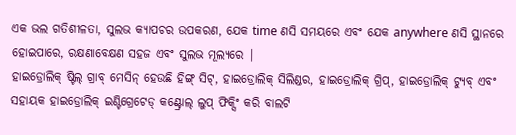ଏକ ଭଲ ଗତିଶୀଳତା, ସୁଲଭ କ୍ୟାପଚର ଉପକରଣ, ଯେକ time ଣସି ସମୟରେ ଏବଂ ଯେକ anywhere ଣସି ସ୍ଥାନରେ ହୋଇପାରେ, ରକ୍ଷଣାବେକ୍ଷଣ ସହଜ ଏବଂ ସୁଲଭ ମୂଲ୍ୟରେ |
ହାଇଡ୍ରୋଲିକ୍ ଷ୍ଟିଲ୍ ଗ୍ରାବ୍ ମେସିନ୍ ହେଉଛି ହିଙ୍ଗ୍ ସିଟ୍, ହାଇଡ୍ରୋଲିକ୍ ସିଲିଣ୍ଡର, ହାଇଡ୍ରୋଲିକ୍ ଗ୍ରିପ୍, ହାଇଡ୍ରୋଲିକ୍ ଟ୍ୟୁବ୍ ଏବଂ ସହାୟକ ହାଇଡ୍ରୋଲିକ୍ ଇଣ୍ଟିଗ୍ରେଟେଡ୍ କଣ୍ଟ୍ରୋଲ୍ ଲୁପ୍ ଫିକ୍ସିଂ କରି ବାଲଟି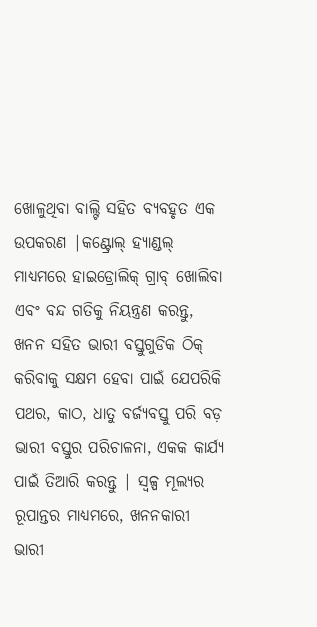ଖୋଳୁଥିବା ବାଲ୍ଟି ସହିତ ବ୍ୟବହୃତ ଏକ ଉପକରଣ |କଣ୍ଟ୍ରୋଲ୍ ହ୍ୟାଣ୍ଡଲ୍ ମାଧ୍ୟମରେ ହାଇଡ୍ରୋଲିକ୍ ଗ୍ରାବ୍ ଖୋଲିବା ଏବଂ ବନ୍ଦ ଗତିକୁ ନିୟନ୍ତ୍ରଣ କରନ୍ତୁ, ଖନନ ସହିତ ଭାରୀ ବସ୍ତୁଗୁଡିକ ଠିକ୍ କରିବାକୁ ସକ୍ଷମ ହେବା ପାଇଁ ଯେପରିକି ପଥର, କାଠ, ଧାତୁ ବର୍ଜ୍ୟବସ୍ତୁ ପରି ବଡ଼ ଭାରୀ ବସ୍ତୁର ପରିଚାଳନା, ଏକକ କାର୍ଯ୍ୟ ପାଇଁ ତିଆରି କରନ୍ତୁ | ସ୍ୱଳ୍ପ ମୂଲ୍ୟର ରୂପାନ୍ତର ମାଧ୍ୟମରେ, ଖନନକାରୀ ଭାରୀ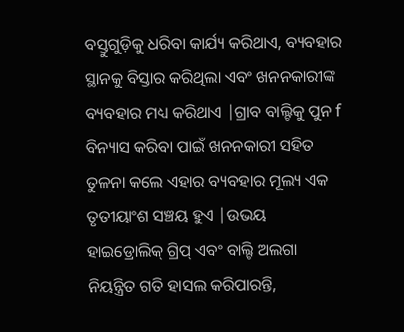ବସ୍ତୁଗୁଡ଼ିକୁ ଧରିବା କାର୍ଯ୍ୟ କରିଥାଏ, ବ୍ୟବହାର ସ୍ଥାନକୁ ବିସ୍ତାର କରିଥିଲା ଏବଂ ଖନନକାରୀଙ୍କ ବ୍ୟବହାର ମଧ୍ୟ କରିଥାଏ |ଗ୍ରାବ ବାଲ୍ଟିକୁ ପୁନ f ବିନ୍ୟାସ କରିବା ପାଇଁ ଖନନକାରୀ ସହିତ ତୁଳନା କଲେ ଏହାର ବ୍ୟବହାର ମୂଲ୍ୟ ଏକ ତୃତୀୟାଂଶ ସଞ୍ଚୟ ହୁଏ |ଉଭୟ ହାଇଡ୍ରୋଲିକ୍ ଗ୍ରିପ୍ ଏବଂ ବାଲ୍ଟି ଅଲଗା ନିୟନ୍ତ୍ରିତ ଗତି ହାସଲ କରିପାରନ୍ତି,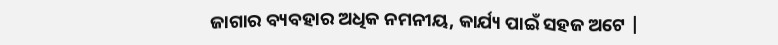ଜାଗାର ବ୍ୟବହାର ଅଧିକ ନମନୀୟ, କାର୍ଯ୍ୟ ପାଇଁ ସହଜ ଅଟେ |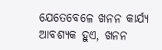ଯେତେବେଳେ ଖନନ କାର୍ଯ୍ୟ ଆବଶ୍ୟକ ହୁଏ, ଖନନ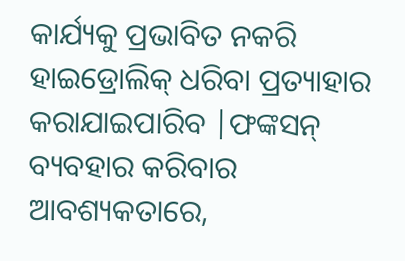କାର୍ଯ୍ୟକୁ ପ୍ରଭାବିତ ନକରି ହାଇଡ୍ରୋଲିକ୍ ଧରିବା ପ୍ରତ୍ୟାହାର କରାଯାଇପାରିବ |ଫଙ୍କସନ୍ ବ୍ୟବହାର କରିବାର ଆବଶ୍ୟକତାରେ,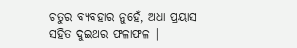ଚତୁର ବ୍ୟବହାର ନୁହେଁ, ଅଧା ପ୍ରୟାସ ସହିତ ଦୁଇଥର ଫଳାଫଳ |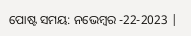ପୋଷ୍ଟ ସମୟ: ନଭେମ୍ବର -22-2023 |